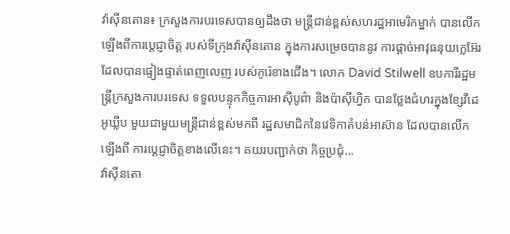វ៉ាស៊ីនតោន៖ ក្រសួងការបរទេសបានឲ្យដឹងថា មន្រ្តីជាន់ខ្ពស់សហរដ្ឋអាមេរិកម្នាក់ បានលើកឡើងពីការប្តេជ្ញាចិត្ត របស់ទីក្រុងវ៉ាស៊ីនតោន ក្នុងការសម្រេចបាននូវ ការផ្តាច់អាវុធនុយក្លេអ៊ែរ ដែលបានផ្ទៀងផ្ទាត់ពេញលេញ របស់កូរ៉េខាងជើង។ លោក David Stilwell ឧបការីរដ្ឋមន្រ្តីក្រសួងការបរទេស ទទួលបន្ទុកកិច្ចការអាស៊ីបូព៌ា និងប៉ាស៊ីហ្វិក បានថ្លែងជំហរក្នុងខ្សែវីដេអូឃ្លីប មួយជាមួយមន្រ្តីជាន់ខ្ពស់មកពី រដ្ឋសមាជិកនៃវេទិកាតំបន់អាស៊ាន ដែលបានលើកឡើងពី ការប្ដេជ្ញាចិត្ដខាងលើនេះ។ គយរបញ្ជាក់ថា កិច្ចប្រជុំ...
វ៉ាស៊ីនតោ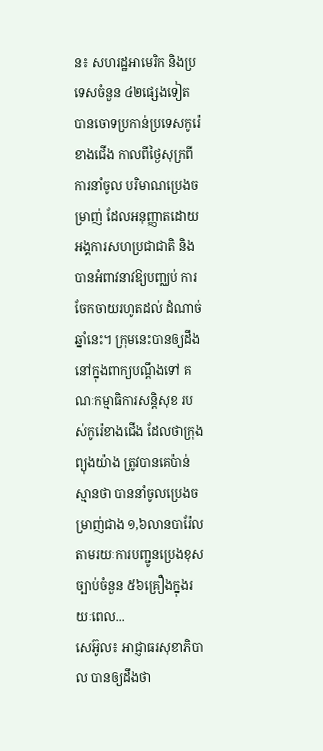ន៖ សហរដ្ឋអាមេរិក និងប្រទេសចំនួន ៤២ផ្សេងទៀត បានចោទប្រកាន់ប្រទេសកូរ៉េខាងជើង កាលពីថ្ងៃសុក្រពីការនាំចូល បរិមាណប្រេងចម្រាញ់ ដែលអនុញ្ញាតដោយ អង្គការសហប្រជាជាតិ និងបានអំពាវនាវឱ្យបញ្ឈប់ ការចែកចាយរហូតដល់ ដំណាច់ឆ្នាំនេះ។ ក្រុមនេះបានឲ្យដឹង នៅក្នុងពាក្យបណ្តឹងទៅ គណៈកម្មាធិការសន្តិសុខ របស់កូរ៉េខាងជើង ដែលថាក្រុងព្យុងយ៉ាង ត្រូវបានគេប៉ាន់ស្មានថា បាននាំចូលប្រេងចម្រាញ់ជាង ១,៦លានបារ៉ែល តាមរយៈការបញ្ជូនប្រេងខុសច្បាប់ចំនួន ៥៦គ្រឿងក្នុងរយៈពេល...
សេអ៊ូល៖ អាជ្ញាធរសុខាភិបាល បានឲ្យដឹងថា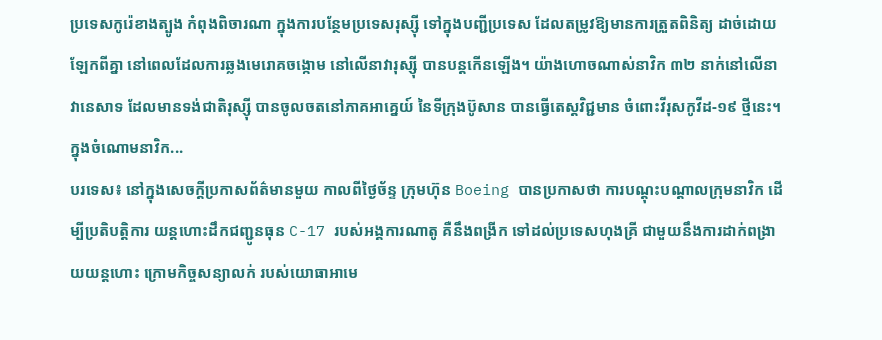ប្រទេសកូរ៉េខាងត្បូង កំពុងពិចារណា ក្នុងការបន្ថែមប្រទេសរុស្ស៊ី ទៅក្នុងបញ្ជីប្រទេស ដែលតម្រូវឱ្យមានការត្រួតពិនិត្យ ដាច់ដោយឡែកពីគ្នា នៅពេលដែលការឆ្លងមេរោគចង្កោម នៅលើនាវារុស្ស៊ី បានបន្តកើនឡើង។ យ៉ាងហោចណាស់នាវិក ៣២ នាក់នៅលើនាវានេសាទ ដែលមានទង់ជាតិរុស្ស៊ី បានចូលចតនៅភាគអាគ្នេយ៍ នៃទីក្រុងប៊ូសាន បានធ្វើតេស្តវិជ្ជមាន ចំពោះវីរុសកូវីដ-១៩ ថ្មីនេះ។ ក្នុងចំណោមនាវិក...
បរទេស៖ នៅក្នុងសេចក្តីប្រកាសព័ត៌មានមួយ កាលពីថ្ងៃច័ន្ទ ក្រុមហ៊ុន Boeing បានប្រកាសថា ការបណ្តុះបណ្តាលក្រុមនាវិក ដើម្បីប្រតិបត្តិការ យន្តហោះដឹកជញ្ជូនធុន C-17 របស់អង្គការណាតូ គឺនឹងពង្រីក ទៅដល់ប្រទេសហុងគ្រី ជាមួយនឹងការដាក់ពង្រាយយន្តហោះ ក្រោមកិច្ចសន្យាលក់ របស់យោធាអាមេ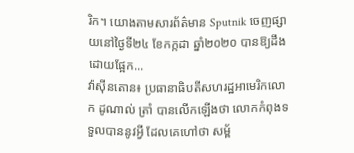រិក។ យោងតាមសារព័ត៌មាន Sputnik ចេញផ្សាយនៅថ្ងៃទី២៤ ខែកក្កដា ឆ្នាំ២០២០ បានឱ្យដឹងដោយផ្អែក...
វ៉ាស៊ីនតោន៖ ប្រធានាធិបតីសហរដ្ឋអាមេរិកលោក ដូណាល់ ត្រាំ បានលើកឡើងថា លោកកំពុងទទួលបាននូវអ្វី ដែលគេហៅថា សម្ព័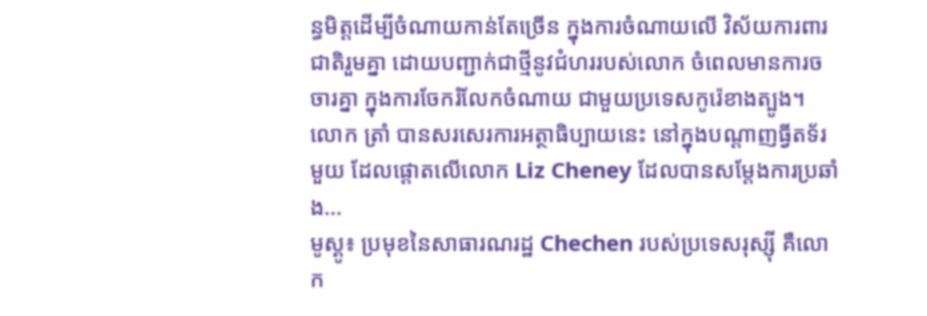ន្ធមិត្តដើម្បីចំណាយកាន់តែច្រើន ក្នុងការចំណាយលើ វិស័យការពារជាតិរួមគ្នា ដោយបញ្ជាក់ជាថ្មីនូវជំហររបស់លោក ចំពេលមានការចចារគ្នា ក្នុងការចែករំលែកចំណាយ ជាមួយប្រទេសកូរ៉េខាងត្បូង។ លោក ត្រាំ បានសរសេរការអត្ថាធិប្បាយនេះ នៅក្នុងបណ្ដាញធ្វីតទ័រមួយ ដែលផ្តោតលើលោក Liz Cheney ដែលបានសម្តែងការប្រឆាំង...
មូស្គូ៖ ប្រមុខនៃសាធារណរដ្ឋ Chechen របស់ប្រទេសរុស្ស៊ី គឺលោក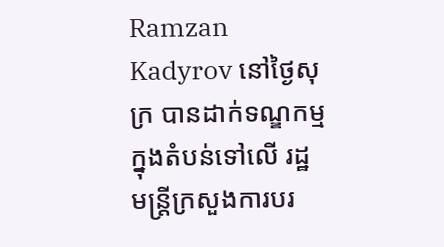Ramzan Kadyrov នៅថ្ងៃសុក្រ បានដាក់ទណ្ឌកម្មក្នុងតំបន់ទៅលើ រដ្ឋមន្រ្តីក្រសួងការបរ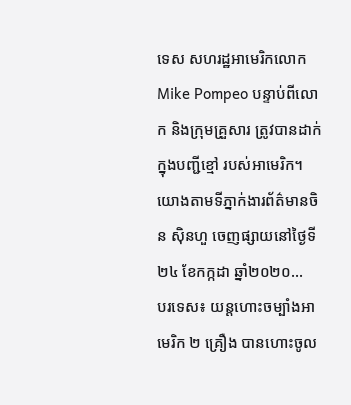ទេស សហរដ្ឋអាមេរិកលោក Mike Pompeo បន្ទាប់ពីលោក និងក្រុមគ្រួសារ ត្រូវបានដាក់ក្នុងបញ្ជីខ្មៅ របស់អាមេរិក។ យោងតាមទីភ្នាក់ងារព័ត៌មានចិន ស៊ិនហួ ចេញផ្សាយនៅថ្ងៃទី២៤ ខែកក្កដា ឆ្នាំ២០២០...
បរទេស៖ យន្តហោះចម្បាំងអាមេរិក ២ គ្រឿង បានហោះចូល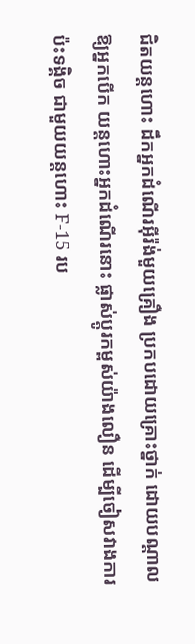ជិតយន្តហោះ ដឹកអ្នកដំណើរអ៊ីរ៉ង់មួយគ្រឿង ប្រកបដោយគ្រោះថ្នាក់ ដោយបណ្តាលឱ្យអ្នកបើក យន្តហោះអ្នកដំណើរនោះ ផ្លាស់ប្តូរកម្ពស់យ៉ាងលឿន ដើម្បីចៀសវាងការប៉ះទង្គិច ជាមួយយន្តហោះ F-15 រប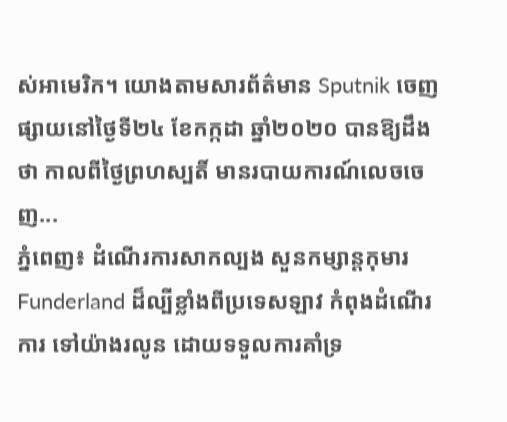ស់អាមេរិក។ យោងតាមសារព័ត៌មាន Sputnik ចេញផ្សាយនៅថ្ងៃទី២៤ ខែកក្កដា ឆ្នាំ២០២០ បានឱ្យដឹងថា កាលពីថ្ងៃព្រហស្បតិ៍ មានរបាយការណ៍លេចចេញ...
ភ្នំពេញ៖ ដំណើរការសាកល្បង សួនកម្សាន្តកុមារ Funderland ដ៏ល្បីខ្លាំងពីប្រទេសឡាវ កំពុងដំណើរការ ទៅយ៉ាងរលូន ដោយទទួលការគាំទ្រ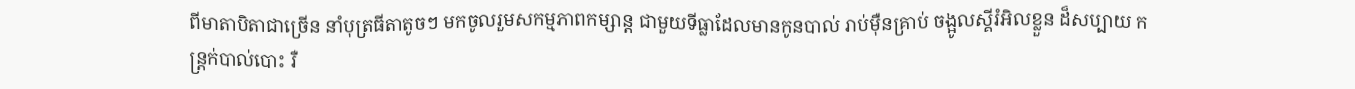ពីមាតាបិតាជាច្រើន នាំបុត្រធីតាតូចៗ មកចូលរួមសកម្មភាពកម្សាន្ត ជាមួយទីធ្លាដែលមានកូនបាល់ រាប់ម៉ឺនគ្រាប់ ចង្អូលស្គីរំអិលខ្លួន ដ៏សប្បាយ កន្រ្តក់បាល់បោះ រឺ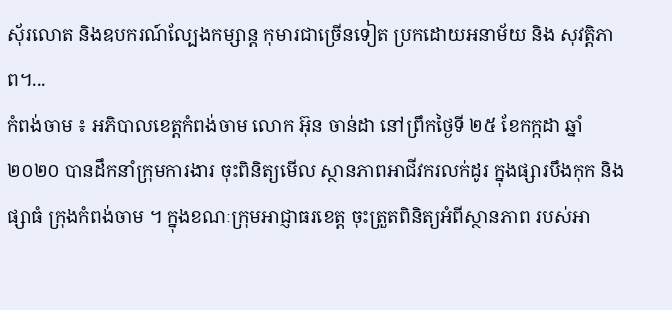ស៊័រលោត និងឧបករណ៍ល្បែងកម្សាន្ត កុមារជាច្រើនទៀត ប្រកដោយអនាម័យ និង សុវត្តិភាព។...
កំពង់ចាម ៖ អភិបាលខេត្តកំពង់ចាម លោក អ៊ុន ចាន់ដា នៅព្រឹកថ្ងៃទី ២៥ ខែកក្កដា ឆ្នាំ ២០២០ បានដឹកនាំក្រុមការងារ ចុះពិនិត្យមើល ស្ថានភាពអាជីវករលក់ដូរ ក្នុងផ្សារបឹងកុក និងផ្សាធំ ក្រុងកំពង់ចាម ។ ក្នុងខណៈក្រុមអាជ្ញាធរខេត្ត ចុះត្រួតពិនិត្យអំពីស្ថានភាព របស់អា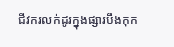ជីវករលក់ដូរក្នុងផ្សារបឹងកុក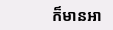ក៏មានអា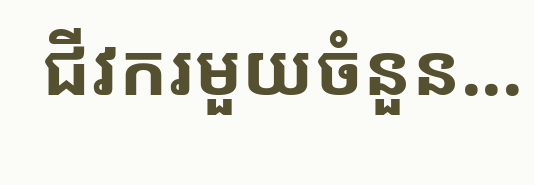ជីវករមួយចំនួន...